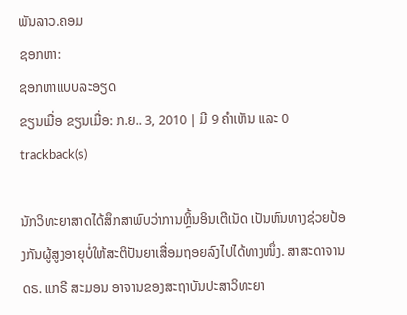ພັນລາວ.ຄອມ
ຊອກຫາ:
ຊອກຫາແບບລະອຽດ
ຂຽນເມື່ອ ຂຽນເມື່ອ: ກ.ຍ.. 3, 2010 | ມີ 9 ຄຳເຫັນ ແລະ 0 trackback(s)

ນັກວິທະຍາສາດໄດ້ສຶກສາພົບວ່າການຫຼິ້ນອິນເຕີເນັດ ເປັນຫົນທາງຊ່ວຍປ້ອງກັນຜູ້ສູງອາຍຸບໍ່ໃຫ້ສະຕິປັນຍາເສື່ອມຖອຍລົງໄປໄດ້ທາງໜຶ່ງ. ສາສະດາຈານ ດຣ. ແກຣີ ສະມອນ ອາຈານຂອງສະຖາບັນປະສາວິທະຍາ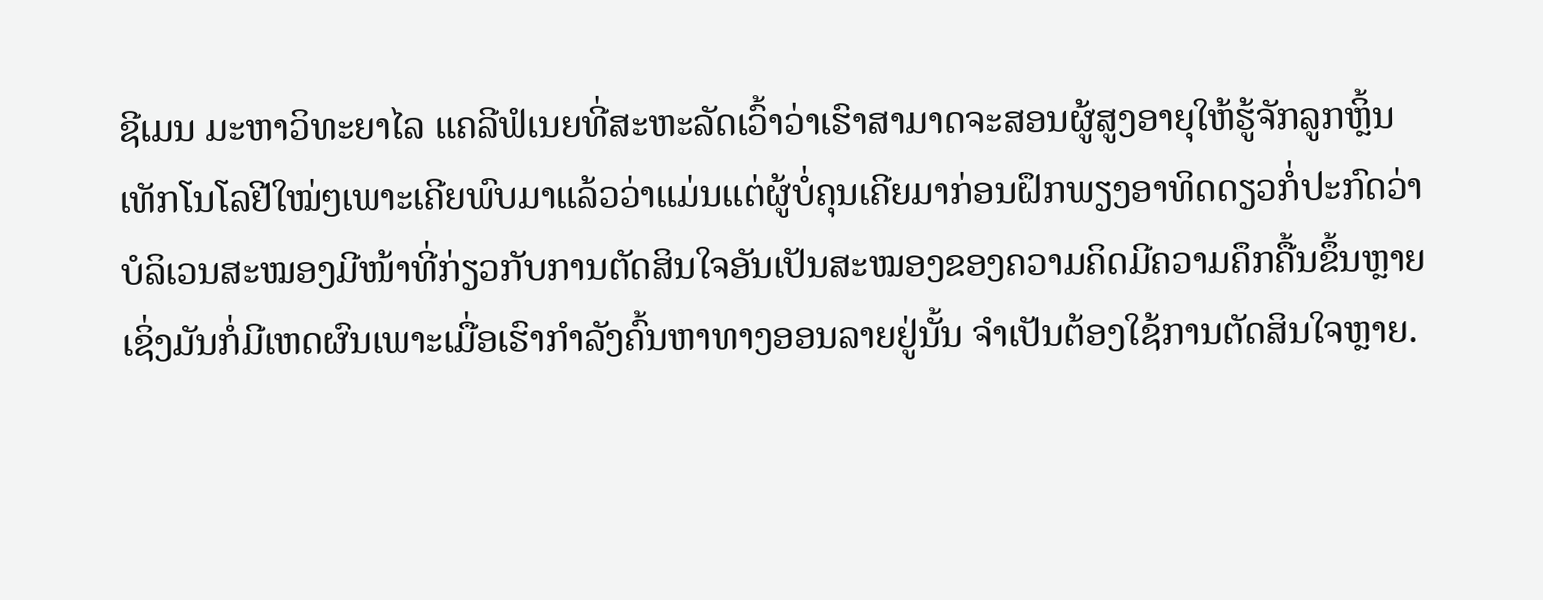ຊີເມນ ມະຫາວິທະຍາໄລ ແຄລີຟໍເນຍທີ່ສະຫະລັດເວົ້າວ່າເຮົາສາມາດຈະສອນຜູ້ສູງອາຍຸໃຫ້ຮູ້ຈັກລູກຫຼິ້ນເທັກໂນໂລຢີໃໝ່ໆເພາະເຄີຍພົບມາແລ້ວວ່າແມ່ນແຕ່ຜູ້ບໍ່ຄຸນເຄີຍມາກ່ອນຝຶກພຽງອາທິດດຽວກໍ່ປະກົດວ່າ ບໍລິເວນສະໝອງມີໜ້າທີ່ກ່ຽວກັບການຕັດສິນໃຈອັນເປັນສະໝອງຂອງຄວາມຄິດມີຄວາມຄຶກຄື້ນຂຶ້ນຫຼາຍເຊິ່ງມັນກໍ່ມີເຫດຜົນເພາະເມື່ອເຮົາກຳລັງຄົ້ນຫາທາງອອນລາຍຢູ່ນັ້ນ ຈຳເປັນຕ້ອງໃຊ້ການຕັດສິນໃຈຫຼາຍ.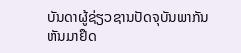ບັນດາຜູ້ຊ່ຽວຊານປັດຈຸບັນພາກັນຫັນມາຢຶດ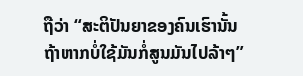ຖືວ່າ “ສະຕິປັນຍາຂອງຄົນເຮົານັ້ນຖ້າຫາກບໍ່ໃຊ້ມັນກໍ່ສູນມັນໄປລ້າໆ”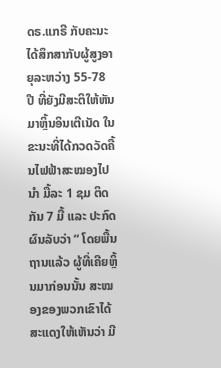ດຣ.ແກຣີ ກັບຄະນະໄດ້ສຶກສາກັບຜູ້ສູງອາຍຸລະຫວ່າງ 55-78 ປີ ທີ່ຍັງມີສະຕິໃຫ້ຫັນມາຫຼິ້ນອິນເຕີເນັດ ໃນຂະນະທີ່ໄດ້ກວດວັດຄື້ນໄຟຟ້າສະໝອງໄປນຳ ມື້ລະ 1 ຊມ ຕິດກັນ 7 ມື້ ແລະ ປະກົດຜົນລັບວ່າ “ ໂດຍພື້ນຖານແລ້ວ ຜູ້ທີ່ເຄີຍຫຼິ້ນມາກ່ອນນັ້ນ ສະໝອງຂອງພວກເຂົາໄດ້ສະແດງໃຫ້ເຫັນວ່າ ມີ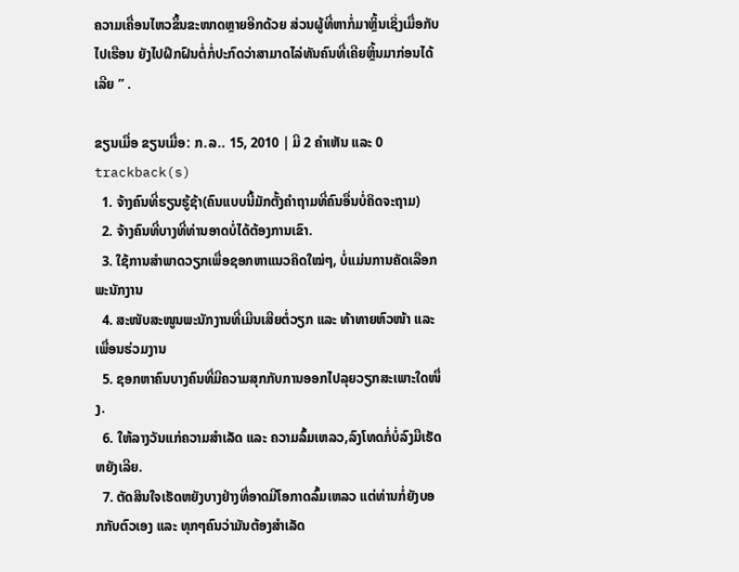ຄວາມເຄື່ອນໄຫວຂຶ້ນຂະໜາດຫຼາຍອີກດ້ວຍ ສ່ວນຜູ້ທີ່ຫາກໍ່ມາຫຼິ້ນເຊິ່ງເມື່ອກັບໄປເຮືອນ ຍັງໄປຝຶກຝົນຕໍ່ກໍ່ປະກົດວ່າສາມາດໄລ່ທັນຄົນທີ່ເຄີຍຫຼິ້ນມາກ່ອນໄດ້ເລີຍ ” .

ຂຽນເມື່ອ ຂຽນເມື່ອ: ກ.ລ.. 15, 2010 | ມີ 2 ຄຳເຫັນ ແລະ 0 trackback(s)
  1. ຈ້າງຄົນທີ່ຮຽນຮູ້ຊ້າ(ຄົນແບບນີ້ມັກຕັ້ງຄຳຖາມທີ່ຄົນອື່ນບໍ່ຄິດຈະຖາມ)
  2. ຈ້າງຄົນທີ່ບາງທີ່ທ່ານອາດບໍ່ໄດ້ຕ້ອງການເຂົາ.
  3. ໃຊ້ການສຳພາດວຽກເພື່ອຊອກຫາແນວຄິດໃໝ່ໆ, ບໍ່ແມ່ນການຄັດເລືອກພະນັກງານ
  4. ສະໜັບສະໜູນພະນັກງານທີ່ເມີນເສີຍຕໍ່ວຽກ ແລະ ທ້າທາຍຫົວໜ້າ ແລະ ເພື່ອນຮ່ວມງານ
  5. ຊອກຫາຄົນບາງຄົນທີ່ມີຄວາມສຸກກັບການອອກໄປລຸຍວຽກສະເພາະໃດໜຶ່ງ.
  6. ໃຫ້ລາງວັນແກ່ຄວາມສຳເລັດ ແລະ ຄວາມລົ້ມເຫລວ,ລົງໂທດກໍ່ບໍ່ລົງມືເຮັດຫຍັງເລີຍ.
  7. ຕັດສິນໃຈເຮັດຫຍັງບາງຢ່າງທີ່ອາດມີໂອກາດລົ້ມເຫລວ ແຕ່ທ່ານກໍ່ຍັງບອກກັບຕົວເອງ ແລະ ທຸກໆຄົນວ່າມັນຕ້ອງສຳເລັດ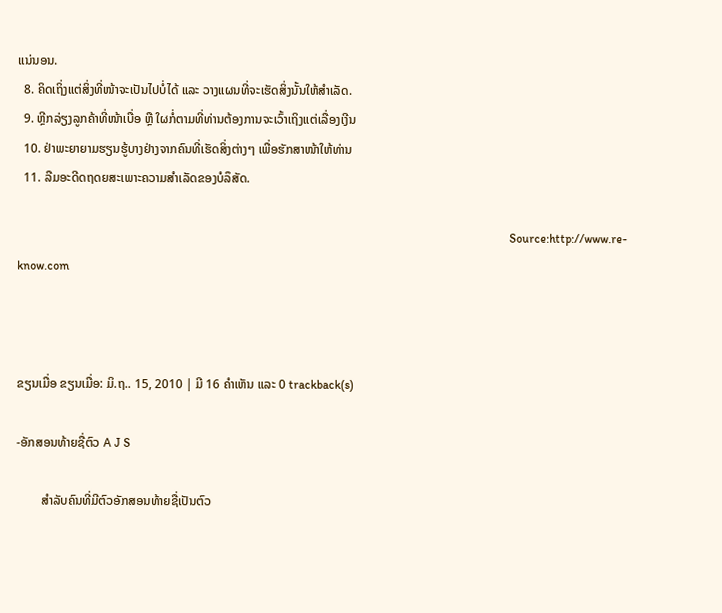ແນ່ນອນ.
  8. ຄິດເຖິ່ງແຕ່ສິ່ງທີ່ໜ້າຈະເປັນໄປບໍ່ໄດ້ ແລະ ວາງແຜນທີ່ຈະເຮັດສິ່ງນັ້ນໃຫ້ສຳເລັດ.
  9. ຫຼີກລ່ຽງລູກຄ້າທີ່ໜ້າເບື່ອ ຫຼື ໃຜກໍ່ຕາມທີ່ທ່ານຕ້ອງການຈະເວົ້າເຖິງແຕ່ເລື່ອງເງີນ
  10. ຢ່າພະຍາຍາມຮຽນຮູ້ບາງຢ່າງຈາກຄົນທີ່ເຮັດສິ່ງຕ່າງໆ ເພື່ອຮັກສາໜ້າໃຫ້ທ່ານ
  11. ລືມອະດີດຖດຍສະເພາະຄວາມສຳເລັດຂອງບໍລຶສັດ.

                                                                                                                                                                    Source:http://www.re-know.com



ຂຽນເມື່ອ ຂຽນເມື່ອ: ມິ.ຖ.. 15, 2010 | ມີ 16 ຄຳເຫັນ ແລະ 0 trackback(s)

-ອັກສອນທ້າຍຊື່ຕົວ A J S

        ສຳລັບຄົນທີ່ມີຕົວອັກສອນທ້າຍຊື່ເປັນຕົວ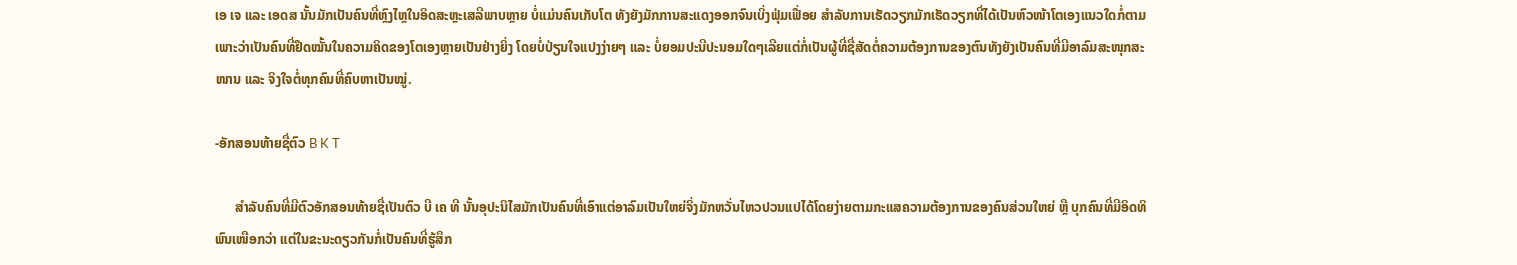ເອ ເຈ ແລະ ເອດສ ນັ້ນມັກເປັນຄົນທີ່ຫຼົງໄຫຼໃນອິດສະຫຼະເສລີພາບຫຼາຍ ບໍ່ແມ່ນຄົນເກັບໂຕ ທັງຍັງມັກການສະແດງອອກຈົນເບິ່ງຟຸ່ມເຟື່ອຍ ສຳລັບການເຮັດວຽກມັກເຮັດວຽກທີ່ໄດ້ເປັນຫົວໜ້າໂຕເອງແນວໃດກໍ່ຕາມເພາະວ່າເປັນຄົນທີ່ຢຶດໝັ້ນໃນຄວາມຄິດຂອງໂຕເອງຫຼາຍເປັນຢ່າງຍິ່ງ ໂດຍບໍ່ປ່ຽນໃຈແປງງ່າຍໆ ແລະ ບໍ່ຍອມປະນີປະນອມໃດໆເລີຍແຕ່ກໍ່ເປັນຜູ້ທີ່ຊື່ສັດຕໍ່ຄວາມຕ້ອງການຂອງຕົນທັງຍັງເປັນຄົນທີ່ມີອາລົມສະໜຸກສະໜານ ແລະ ຈິງໃຈຕໍ່ທຸກຄົນທີ່ຄົບຫາເປັນໝູ່.

-ອັກສອນທ້າຍຊື່ຕົວ B K T

      ສຳລັບຄົນທີ່ມີຕົວອັກສອນທ້າຍຊື່ເປັນຕົວ ບີ ເຄ ທີ ນັ້ນອຸປະນິໄສມັກເປັນຄົນທີ່ເອົາແຕ່ອາລົມເປັນໃຫຍ່ຈິ່ງມັກຫວັ່ນໄຫວປວນແປໄດ້ໂດຍງ່າຍຕາມກະແສຄວາມຕ້ອງການຂອງຄົນສ່ວນໃຫຍ່ ຫຼື ບຸກຄົນທີ່ມີອິດທິພົນເໜືອກວ່າ ແຕ່ໃນຂະນະດຽວກັນກໍ່ເປັນຄົນທີ່ຮູ້ສຶກ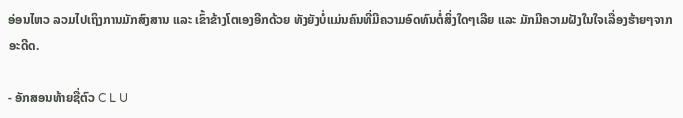ອ່ອນໄຫວ ລວມໄປເຖິງການມັກສົງສານ ແລະ ເຂົ້າຂ້າງໂຕເອງອີກດ້ວຍ ທັງຍັງບໍ່ແມ່ນຄົນທີ່ມີຄວາມອົດທົນຕໍ່ສິ່ງໃດໆເລີຍ ແລະ ມັກມີຄວາມຝັງໃນໃຈເລື່ອງຮ້າຍໆຈາກອະດີດ.

- ອັກສອນທ້າຍຊື່ຕົວ C L U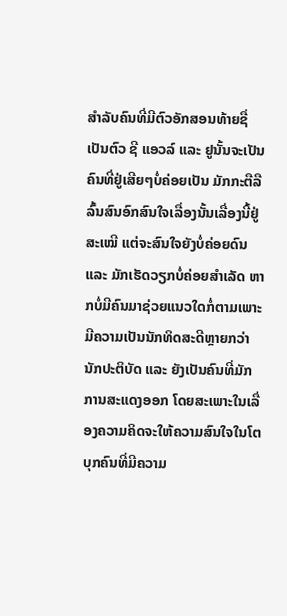ສຳລັບຄົນທີ່ມີຕົວອັກສອນທ້າຍຊື່ເປັນຕົວ ຊີ ແອວລ໌ ແລະ ຢູນັ້ນຈະເປັນຄົນທີ່ຢູ່ເສີຍໆບໍ່ຄ່ອຍເປັນ ມັກກະຕືລືລົ້ນສົນອົກສົນໃຈເລື່ອງນັ້ນເລື່ອງນີ້ຢູ່ສະເໝີ ແຕ່ຈະສົນໃຈຍັງບໍ່ຄ່ອຍດົນ ແລະ ມັກເຮັດວຽກບໍ່ຄ່ອຍສຳເລັດ ຫາກບໍ່ມີຄົນມາຊ່ວຍແນວໃດກໍ່ຕາມເພາະມີຄວາມເປັນນັກທິດສະດີຫຼາຍກວ່ານັກປະຕິບັດ ແລະ ຍັງເປັນຄົນທີ່ມັກການສະແດງອອກ ໂດຍສະເພາະໃນເລື່ອງຄວາມຄິດຈະໃຫ້ຄວາມສົນໃຈໃນໂຕບຸກຄົນທີ່ມີຄວາມ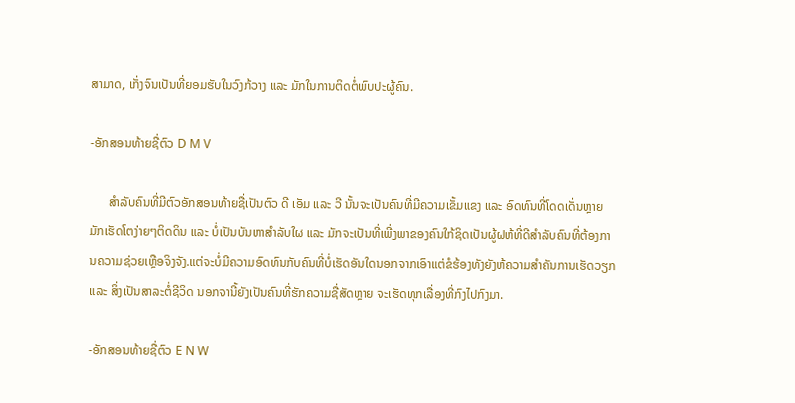ສາມາດ, ເກັ່ງຈົນເປັນທີ່ຍອມຮັບໃນວົງກ້ວາງ ແລະ ມັກໃນການຕິດຕໍ່ພົບປະຜູ້ຄົນ.

-ອັກສອນທ້າຍຊື່ຕົວ D M V

      ສຳລັບຄົນທີ່ມີຕົວອັກສອນທ້າຍຊື່ເປັນຕົວ ດີ ເອັມ ແລະ ວີ ນັ້ນຈະເປັນຄົນທີ່ມີຄວາມເຂັ້ມແຂງ ແລະ ອົດທົນທີ່ໂດດເດັ່ນຫຼາຍ ມັກເຮັດໂຕງ່າຍໆຕິດດິນ ແລະ ບໍ່ເປັນບັນຫາສຳລັບໃຜ ແລະ ມັກຈະເປັນທີ່ເພີ່ງພາຂອງຄົນໃກ້ຊິດເປັນຜູ້ຝຫ້ທີ່ດີສຳລັບຄົນທີ່ຕ້ອງການຄວາມຊ່ວຍເຫຼືອຈິງຈັງ.ແຕ່ຈະບໍ່ມີຄວາມອົດທົນກັບຄົນທີ່ບໍ່ເຮັດອັນໃດນອກຈາກເອົາແຕ່ຂໍຮ້ອງທັງຍັງຫ້ຄວາມສຳຄັນການເຮັດວຽກ ແລະ ສິ່ງເປັນສາລະຕໍ່ຊີວິດ ນອກຈານີ້ຍັງເປັນຄົນທີ່ຮັກຄວາມຊື່ສັດຫຼາຍ ຈະເຮັດທຸກເລື່ອງທີ່ກົງໄປກົງມາ.

-ອັກສອນທ້າຍຊື່ຕົວ E N W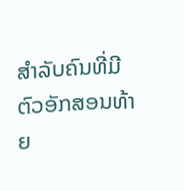ສຳລັບຄົນທີ່ມີຕົວອັກສອນທ້າຍ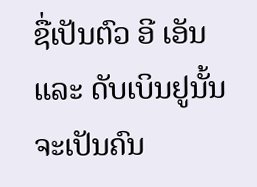ຊື່ເປັນຕົວ ອີ ເອັນ ແລະ ດັບເບິນຢູນັ້ນ ຈະເປັນຄົນ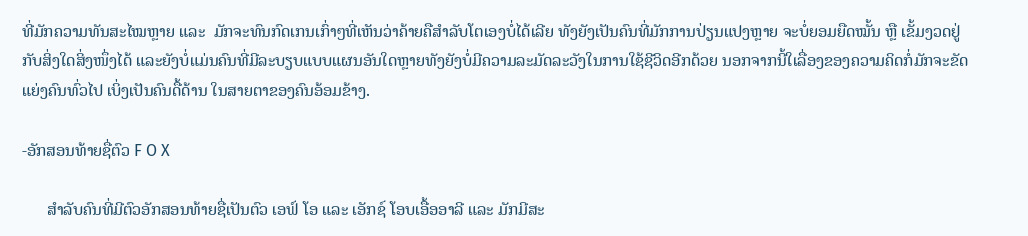ທີ່ມັກຄວາມທັນສະໄໝຫຼາຍ ແລະ  ມັກຈະທົນກົດເກນເກົ່າໆທີ່ເຫັນວ່າຄ້າຍຄືສຳລັບໂຕເອງບໍ່ໄດ້ເລີຍ ທັງຍັງເປັນຄົນທີ່ມັກການປ່ຽນແປງຫຼາຍ ຈະບໍ່ຍອມຍືດໝັ້ນ ຫຼື ເຂັ້ມງວດຢູ່ກັບສິ່ງໃດສິ່ງໜຶ່ງໄດ້ ແລະຍັງບໍ່ແມ່ນຄົນທີ່ມີລະບຽບແບບແຜນອັນໃດຫຼາຍທັງຍັງບໍ່ມີຄວາມລະມັດລະວັງໃນການໃຊ້ຊີວິດອີກດ້ວຍ ນອກຈາກນີ້ໃເລື່ອງຂອງຄວາມຄິດກໍ່ມັກຈະຂັດແຍ່ງຄົນທົ່ວໄປ ເບິ່ງເປັນຄົນດື້ດ້ານ ໃນສາຍຕາຂອງຄົນອ້ອມຂ້າງ.

-ອັກສອນທ້າຍຊື່ຕົວ F O X

      ສຳລັບຄົນທີ່ມີຕົວອັກສອນທ້າຍຊື່ເປັນຕົວ ເອຟ໌ ໂອ ແລະ ເອັກຊ໌ ໂອບເອື້ອອາລີ ແລະ ມັກມີສະ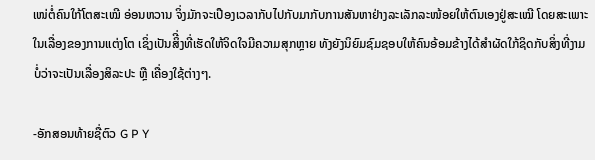ເໜ່ຕໍ່ຄົນໃກ້ໂຕສະເໝີ ອ່ອນຫວານ ຈິ່ງມັກຈະເປືອງເວລາກັບໄປກັບມາກັບການສັນຫາຢ່າງລະເລັກລະໜ້ອຍໃຫ້ຕົນເອງຢູ່ສະເໝີ ໂດຍສະເພາະໃນເລື່ອງຂອງການແຕ່ງໂຕ ເຊິ່ງເປັນສິີ່ງທີ່ເຮັດໃຫ້ຈິດໃຈມີຄວາມສຸກຫຼາຍ ທັງຍັງນິຍົມຊົມຊອບໃຫ້ຄົນອ້ອມຂ້າງໄດ້ສຳຜັດໃກ້ຊິດກັບສິ່ງທີ່ງາມ ບໍ່ວ່າຈະເປັນເລື່ອງສິລະປະ ຫຼື ເຄື່ອງໃຊ້ຕ່າງໆ.

-ອັກສອນທ້າຍຊື່ຕົວ G P Y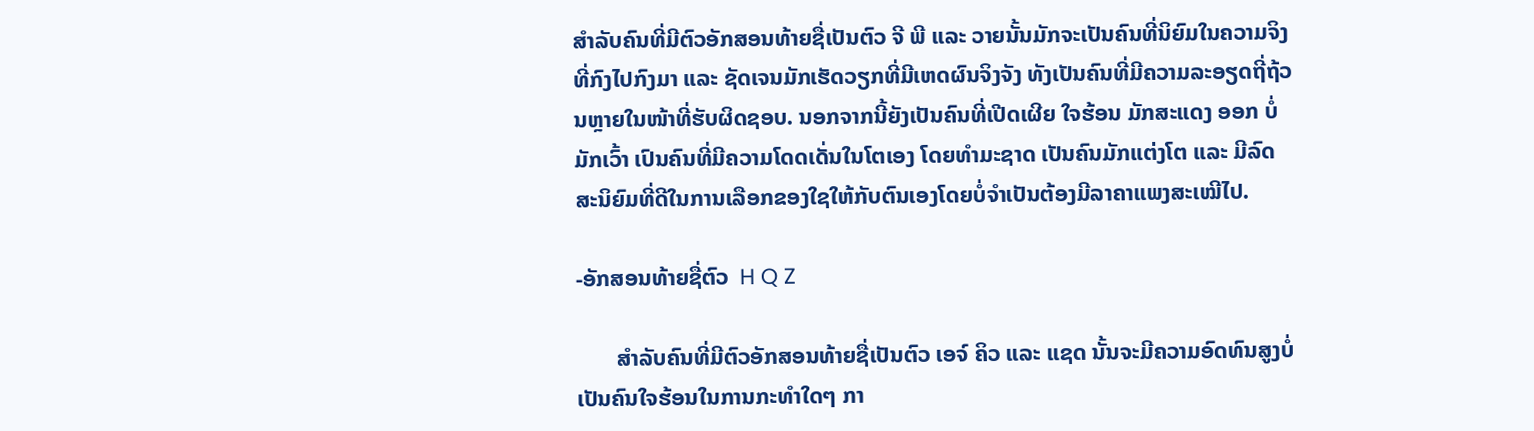ສຳລັບຄົນທີ່ມີຕົວອັກສອນທ້າຍຊື່ເປັນຕົວ ຈີ ພີ ແລະ ວາຍນັ້ນມັກຈະເປັນຄົນທີ່ນິຍົມໃນຄວາມຈິງທີ່ກົງໄປກົງມາ ແລະ ຊັດເຈນມັກເຮັດວຽກທີ່ມີເຫດຜົນຈິງຈັງ ທັງເປັນຄົນທີ່ມີຄວາມລະອຽດຖີ່ຖ້ວນຫຼາຍໃນໜ້າທີ່ຮັບຜິດຊອບ. ນອກຈາກນີ້ຍັງເປັນຄົນທີ່ເປີດເຜີຍ ໃຈຮ້ອນ ມັກສະແດງ ອອກ ບໍ່ມັກເວົ້າ ເປົນຄົນທີ່ມີຄວາມໂດດເດັ່ນໃນໂຕເອງ ໂດຍທຳມະຊາດ ເປັນຄົນມັກແຕ່ງໂຕ ແລະ ມີລົດສະນິຍົມທີ່ດີໃນການເລືອກຂອງໃຊໃຫ້ກັບຕົນເອງໂດຍບໍ່ຈຳເປັນຕ້ອງມີລາຄາແພງສະເໝີໄປ.

-ອັກສອນທ້າຍຊື່ຕົວ  H Q Z

       ສຳລັບຄົນທີ່ມີຕົວອັກສອນທ້າຍຊື່ເປັນຕົວ ເອຈ໌ ຄິວ ແລະ ແຊດ ນັ້ນຈະມີຄວາມອົດທົນສູງບໍ່ເປັນຄົນໃຈຮ້ອນໃນການກະທຳໃດໆ ກາ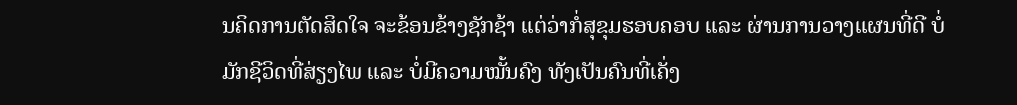ນຄິດການຕັດສິດໃຈ ຈະຂ້ອນຂ້າງຊັກຊ້າ ແຕ່ວ່າກໍ່ສຸຂຸມຮອບຄອບ ແລະ ຜ່ານການວາງແຜນທີ່ດີ ບໍ່ມັກຊີວິດທີ່ສ່ຽງໄພ ແລະ ບໍ່ມີຄວາມໝັ້ນຄົງ ທັງເປັນຄົນທີ່ເຄັ່ງ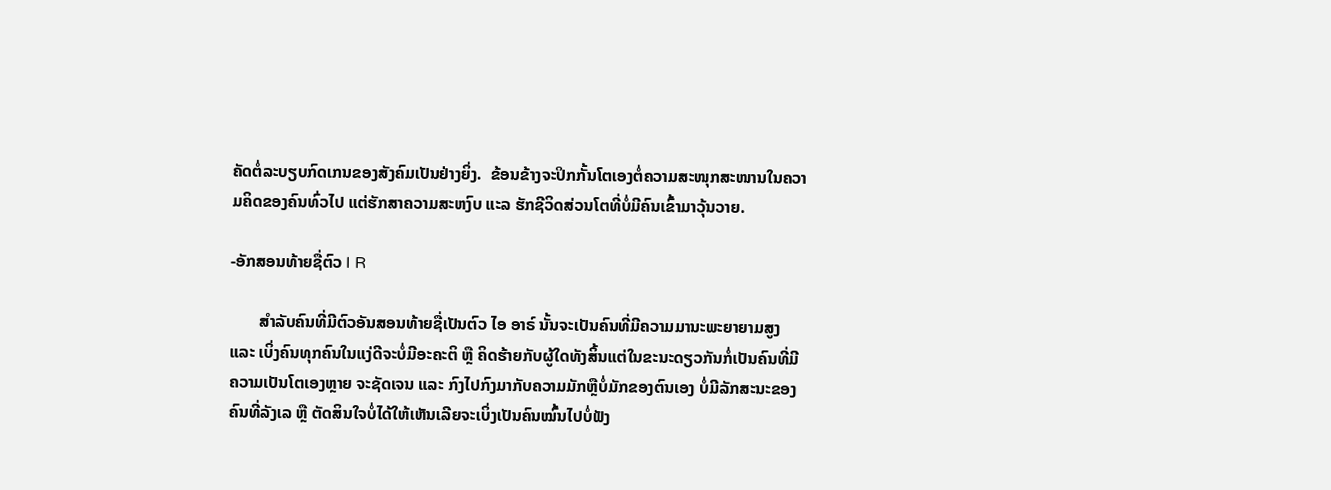ຄັດຕໍ່ລະບຽບກົດເກນຂອງສັງຄົມເປັນຢ່າງຍິ່ງ.  ຂ້ອນຂ້າງຈະປິກກັ້ນໂຕເອງຕໍ່ຄວາມສະໜຸກສະໜານໃນຄວາມຄິດຂອງຄົນທົ່ວໄປ ແຕ່ຮັກສາຄວາມສະຫງົບ ແະລ ຮັກຊີວິດສ່ວນໂຕທີ່ບໍ່ມີຄົນເຂົ້າມາວຸ້ນວາຍ.

-ອັກສອນທ້າຍຊື່ຕົວ I R

       ສຳລັບຄົນທີ່ມີຕົວອັນສອນທ້າຍຊື່ເປັນຕົວ ໄອ ອາຣ໌ ນັ້ນຈະເປັນຄົນທີ່ມີຄວາມມານະພະຍາຍາມສູງ ແລະ ເບິ່ງຄົນທຸກຄົນໃນແງ່ດີຈະບໍ່ມີອະຄະຕິ ຫຼື ຄິດຮ້າຍກັບຜູ້ໃດທັງສິ້ນແຕ່ໃນຂະນະດຽວກັນກໍ່ເປັນຄົນທີ່ມີຄວາມເປັນໂຕເອງຫຼາຍ ຈະຊັດເຈນ ແລະ ກົງໄປກົງມາກັບຄວາມມັກຫຼືບໍ່ມັກຂອງຕົນເອງ ບໍ່ມີລັກສະນະຂອງຄົນທີ່ລັງເລ ຫຼື ຕັດສິນໃຈບໍ່ໄດ້ໃຫ້ເຫັນເລີຍຈະເບິ່ງເປັນຄົນໝົ້ນໄປບໍ່ຟັງ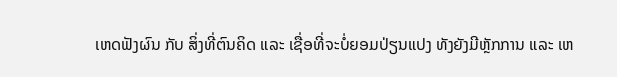ເຫດຟັງຜົນ ກັບ ສິ່ງທີ່ຕົນຄິດ ແລະ ເຊື່ອທີ່ຈະບໍ່ຍອມປ່ຽນແປງ ທັງຍັງມີຫຼັກການ ແລະ ເຫ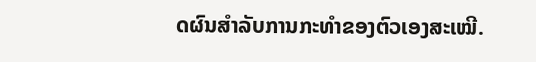ດຜົນສຳລັບການກະທຳຂອງຕົວເອງສະເໝີ.